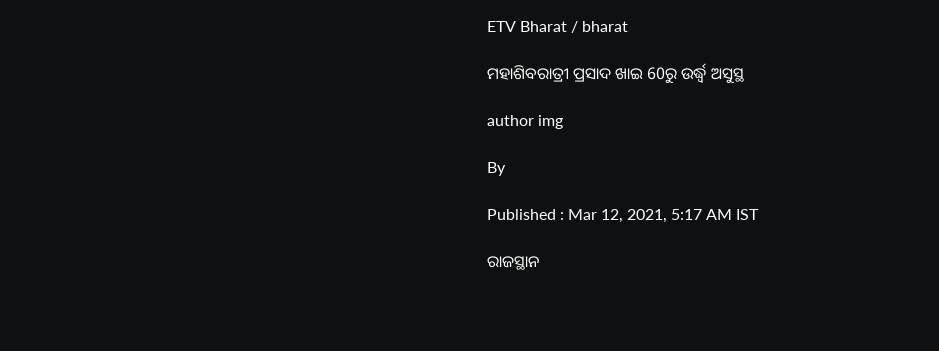ETV Bharat / bharat

ମହାଶିବରାତ୍ରୀ ପ୍ରସାଦ ଖାଇ 60ରୁ ଉର୍ଦ୍ଧ୍ବ ଅସୁସ୍ଥ

author img

By

Published : Mar 12, 2021, 5:17 AM IST

ରାଜସ୍ଥାନ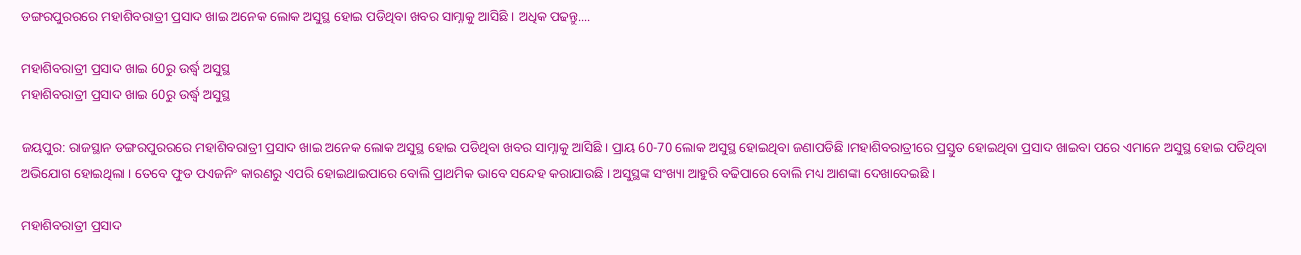ଡଙ୍ଗରପୁରରରେ ମହାଶିବରାତ୍ରୀ ପ୍ରସାଦ ଖାଇ ଅନେକ ଲୋକ ଅସୁସ୍ଥ ହୋଇ ପଡିଥିବା ଖବର ସାମ୍ନାକୁ ଆସିଛି । ଅଧିକ ପଢନ୍ତୁ....

ମହାଶିବରାତ୍ରୀ ପ୍ରସାଦ ଖାଇ 60ରୁ ଉର୍ଦ୍ଧ୍ବ ଅସୁସ୍ଥ
ମହାଶିବରାତ୍ରୀ ପ୍ରସାଦ ଖାଇ 60ରୁ ଉର୍ଦ୍ଧ୍ବ ଅସୁସ୍ଥ

ଜୟପୁର: ରାଜସ୍ଥାନ ଡଙ୍ଗରପୁରରରେ ମହାଶିବରାତ୍ରୀ ପ୍ରସାଦ ଖାଇ ଅନେକ ଲୋକ ଅସୁସ୍ଥ ହୋଇ ପଡିଥିବା ଖବର ସାମ୍ନାକୁ ଆସିଛି । ପ୍ରାୟ 60-70 ଲୋକ ଅସୁସ୍ଥ ହୋଇଥିବା ଜଣାପଡିଛି ।ମହାଶିବରାତ୍ରୀରେ ପ୍ରସ୍ତୁତ ହୋଇଥିବା ପ୍ରସାଦ ଖାଇବା ପରେ ଏମାନେ ଅସୁସ୍ଥ ହୋଇ ପଡିଥିବା ଅଭିଯୋଗ ହୋଇଥିଲା । ତେବେ ଫୁଡ ପଏଜନିଂ କାରଣରୁ ଏପରି ହୋଇଥାଇପାରେ ବୋଲି ପ୍ରାଥମିକ ଭାବେ ସନ୍ଦେହ କରାଯାଉଛି । ଅସୁସ୍ଥଙ୍କ ସଂଖ୍ୟା ଆହୁରି ବଢିପାରେ ବୋଲି ମଧ୍ୟ ଆଶଙ୍କା ଦେଖାଦେଇଛି ।

ମହାଶିବରାତ୍ରୀ ପ୍ରସାଦ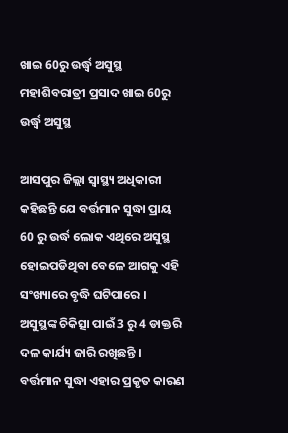ଖାଇ 60ରୁ ଉର୍ଦ୍ଧ୍ବ ଅସୁସ୍ଥ
ମହାଶିବରାତ୍ରୀ ପ୍ରସାଦ ଖାଇ 60ରୁ ଉର୍ଦ୍ଧ୍ବ ଅସୁସ୍ଥ

ଆସପୁର ଜିଲ୍ଲା ସ୍ବାସ୍ଥ୍ୟ ଅଧିକାରୀ କହିଛନ୍ତି ଯେ ବର୍ତ୍ତମାନ ସୁଦ୍ଧା ପ୍ରାୟ 60 ରୁ ଉର୍ଦ୍ଧ ଲୋକ ଏଥିରେ ଅସୁସ୍ଥ ହୋଇପଡିଥିବା ବେଳେ ଆଗକୁ ଏହି ସଂଖ୍ୟାରେ ବୃଦ୍ଧି ଘଟିପାରେ । ଅସୁସ୍ଥଙ୍କ ଚିକିତ୍ସା ପାଇଁ 3 ରୁ 4 ଡାକ୍ତରି ଦଳ କାର୍ଯ୍ୟ ଜାରି ରଖିଛନ୍ତି । ବର୍ତ୍ତମାନ ସୁଦ୍ଧା ଏହାର ପ୍ରକୃତ କାରଣ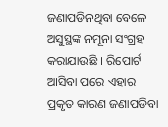ଜଣାପଡିନଥିବା ବେଳେ ଅସୁସ୍ଥଙ୍କ ନମୂନା ସଂଗ୍ରହ କରାଯାଉଛି । ରିପୋର୍ଟ ଆସିବା ପରେ ଏହାର ପ୍ରକୃତ କାରଣ ଜଣାପଡିବା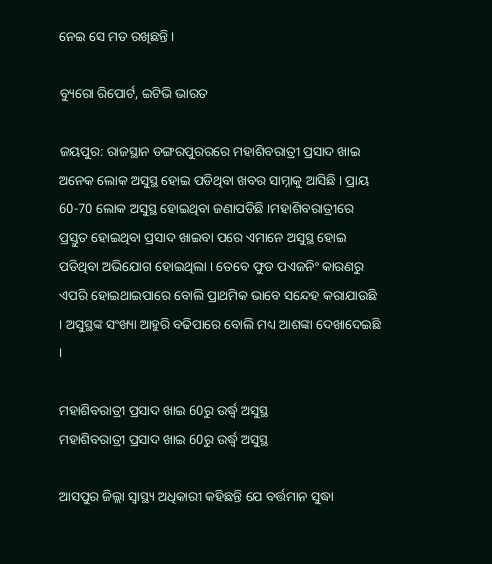ନେଇ ସେ ମତ ରଖିଛନ୍ତି ।

ବ୍ୟୁରୋ ରିପୋର୍ଟ, ଇଟିଭି ଭାରତ

ଜୟପୁର: ରାଜସ୍ଥାନ ଡଙ୍ଗରପୁରରରେ ମହାଶିବରାତ୍ରୀ ପ୍ରସାଦ ଖାଇ ଅନେକ ଲୋକ ଅସୁସ୍ଥ ହୋଇ ପଡିଥିବା ଖବର ସାମ୍ନାକୁ ଆସିଛି । ପ୍ରାୟ 60-70 ଲୋକ ଅସୁସ୍ଥ ହୋଇଥିବା ଜଣାପଡିଛି ।ମହାଶିବରାତ୍ରୀରେ ପ୍ରସ୍ତୁତ ହୋଇଥିବା ପ୍ରସାଦ ଖାଇବା ପରେ ଏମାନେ ଅସୁସ୍ଥ ହୋଇ ପଡିଥିବା ଅଭିଯୋଗ ହୋଇଥିଲା । ତେବେ ଫୁଡ ପଏଜନିଂ କାରଣରୁ ଏପରି ହୋଇଥାଇପାରେ ବୋଲି ପ୍ରାଥମିକ ଭାବେ ସନ୍ଦେହ କରାଯାଉଛି । ଅସୁସ୍ଥଙ୍କ ସଂଖ୍ୟା ଆହୁରି ବଢିପାରେ ବୋଲି ମଧ୍ୟ ଆଶଙ୍କା ଦେଖାଦେଇଛି ।

ମହାଶିବରାତ୍ରୀ ପ୍ରସାଦ ଖାଇ 60ରୁ ଉର୍ଦ୍ଧ୍ବ ଅସୁସ୍ଥ
ମହାଶିବରାତ୍ରୀ ପ୍ରସାଦ ଖାଇ 60ରୁ ଉର୍ଦ୍ଧ୍ବ ଅସୁସ୍ଥ

ଆସପୁର ଜିଲ୍ଲା ସ୍ବାସ୍ଥ୍ୟ ଅଧିକାରୀ କହିଛନ୍ତି ଯେ ବର୍ତ୍ତମାନ ସୁଦ୍ଧା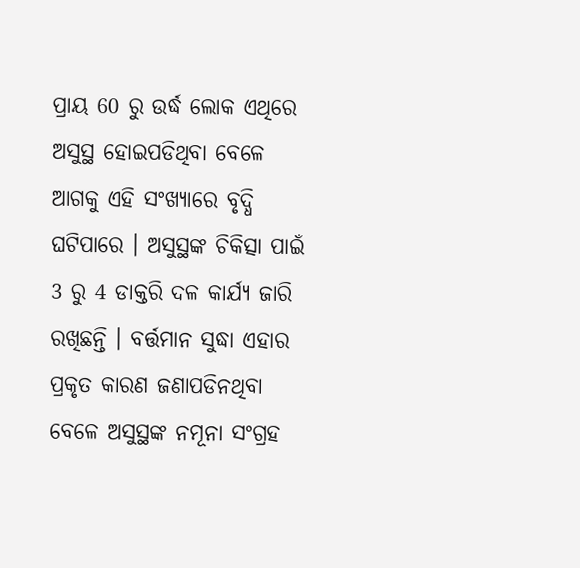ପ୍ରାୟ 60 ରୁ ଉର୍ଦ୍ଧ ଲୋକ ଏଥିରେ ଅସୁସ୍ଥ ହୋଇପଡିଥିବା ବେଳେ ଆଗକୁ ଏହି ସଂଖ୍ୟାରେ ବୃଦ୍ଧି ଘଟିପାରେ । ଅସୁସ୍ଥଙ୍କ ଚିକିତ୍ସା ପାଇଁ 3 ରୁ 4 ଡାକ୍ତରି ଦଳ କାର୍ଯ୍ୟ ଜାରି ରଖିଛନ୍ତି । ବର୍ତ୍ତମାନ ସୁଦ୍ଧା ଏହାର ପ୍ରକୃତ କାରଣ ଜଣାପଡିନଥିବା ବେଳେ ଅସୁସ୍ଥଙ୍କ ନମୂନା ସଂଗ୍ରହ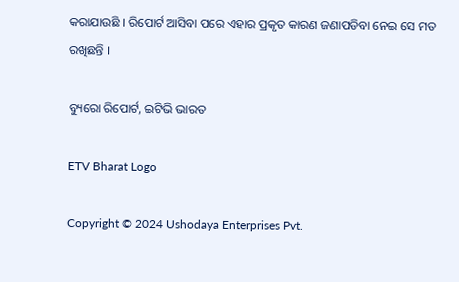କରାଯାଉଛି । ରିପୋର୍ଟ ଆସିବା ପରେ ଏହାର ପ୍ରକୃତ କାରଣ ଜଣାପଡିବା ନେଇ ସେ ମତ ରଖିଛନ୍ତି ।

ବ୍ୟୁରୋ ରିପୋର୍ଟ, ଇଟିଭି ଭାରତ

ETV Bharat Logo

Copyright © 2024 Ushodaya Enterprises Pvt.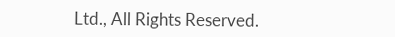Ltd., All Rights Reserved.